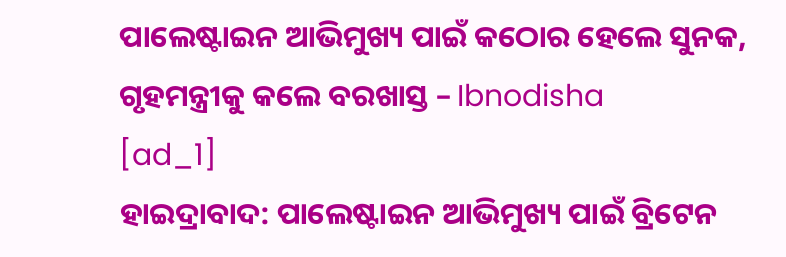ପାଲେଷ୍ଟାଇନ ଆଭିମୁଖ୍ୟ ପାଇଁ କଠୋର ହେଲେ ସୁନକ, ଗୃହମନ୍ତ୍ରୀକୁ କଲେ ବରଖାସ୍ତ – Ibnodisha
[ad_1]
ହାଇଦ୍ରାବାଦ: ପାଲେଷ୍ଟାଇନ ଆଭିମୁଖ୍ୟ ପାଇଁ ବ୍ରିଟେନ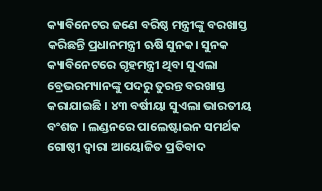କ୍ୟାବିନେଟର ଜଣେ ବରିଷ୍ଠ ମନ୍ତ୍ରୀଙ୍କୁ ବରଖାସ୍ତ କରିଛନ୍ତି ପ୍ରଧାନମନ୍ତ୍ରୀ ଋଷି ସୁନକ। ସୁନକ କ୍ୟାବିନେଟରେ ଗୃହମନ୍ତ୍ରୀ ଥିବା ସୁଏଲା ବ୍ରେଭରମ୍ୟାନଙ୍କୁ ପଦରୁ ତୁରନ୍ତ ବରଖାସ୍ତ କରାଯାଇଛି । ୪୩ ବର୍ଷୀୟା ସୁଏଲା ଭାରତୀୟ ବଂଶଜ । ଲଣ୍ଡନରେ ପାଲେଷ୍ଟାଇନ ସମର୍ଥକ ଗୋଷ୍ଠୀ ଦ୍ୱାରା ଆୟୋଜିତ ପ୍ରତିବାଦ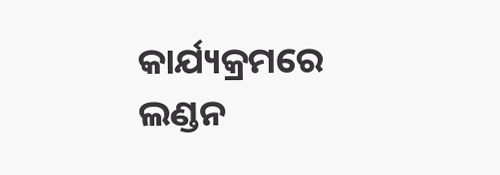କାର୍ଯ୍ୟକ୍ରମରେ ଲଣ୍ଡନ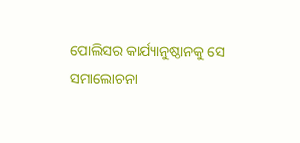ପୋଲିସର କାର୍ଯ୍ୟାନୁଷ୍ଠାନକୁ ସେ ସମାଲୋଚନା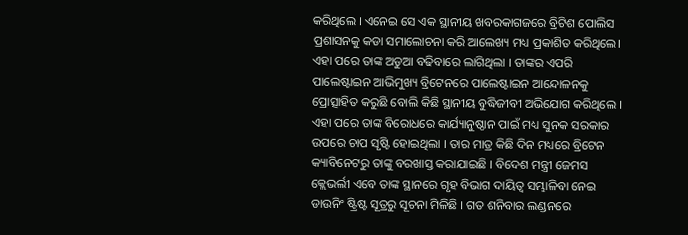କରିଥିଲେ । ଏନେଇ ସେ ଏକ ସ୍ଥାନୀୟ ଖବରକାଗଜରେ ବ୍ରିଟିଶ ପୋଲିସ ପ୍ରଶାସନକୁ କଡା ସମାଲୋଚନା କରି ଆଲେଖ୍ୟ ମଧ୍ୟ ପ୍ରକାଶିତ କରିଥିଲେ।
ଏହା ପରେ ତାଙ୍କ ଅଡୁଆ ବଢିବାରେ ଲାଗିଥିଲା । ତାଙ୍କର ଏପରି ପାଲେଷ୍ଟାଇନ ଆଭିମୁଖ୍ୟ ବ୍ରିଟେନରେ ପାଲେଷ୍ଟାଇନ ଆନ୍ଦୋଳନକୁ ପ୍ରୋତ୍ସାହିତ କରୁଛି ବୋଲି କିଛି ସ୍ଥାନୀୟ ବୁଦ୍ଧିଜୀବୀ ଅଭିଯୋଗ କରିଥିଲେ । ଏହା ପରେ ତାଙ୍କ ବିରୋଧରେ କାର୍ଯ୍ୟାନୁଷ୍ଠାନ ପାଇଁ ମଧ୍ୟ ସୁନକ ସରକାର ଉପରେ ଚାପ ସୃଷ୍ଟି ହୋଇଥିଲା । ତାର ମାତ୍ର କିଛି ଦିନ ମଧ୍ୟରେ ବ୍ରିଟେନ କ୍ୟାବିନେଟରୁ ତାଙ୍କୁ ବରଖାସ୍ତ କରାଯାଇଛି । ବିଦେଶ ମନ୍ତ୍ରୀ ଜେମସ କ୍ଲେଭର୍ଲୀ ଏବେ ତାଙ୍କ ସ୍ଥାନରେ ଗୃହ ବିଭାଗ ଦାୟିତ୍ୱ ସମ୍ଭାଳିବା ନେଇ ଡାଉନିଂ ଷ୍ଟ୍ରିଷ୍ଟ ସୂତ୍ରରୁ ସୂଚନା ମିଳିଛି । ଗତ ଶନିବାର ଲଣ୍ଡନରେ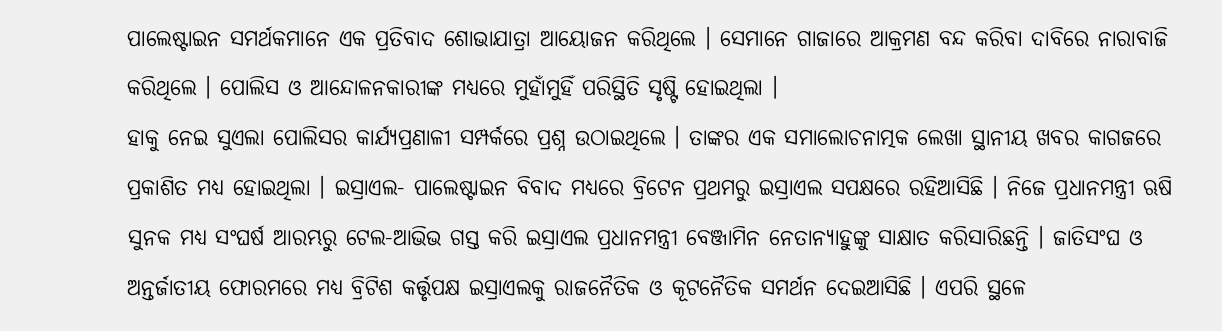ପାଲେଷ୍ଟାଇନ ସମର୍ଥକମାନେ ଏକ ପ୍ରତିବାଦ ଶୋଭାଯାତ୍ରା ଆୟୋଜନ କରିଥିଲେ । ସେମାନେ ଗାଜାରେ ଆକ୍ରମଣ ବନ୍ଦ କରିବା ଦାବିରେ ନାରାବାଜି କରିଥିଲେ । ପୋଲିସ ଓ ଆନ୍ଦୋଳନକାରୀଙ୍କ ମଧ୍ୟରେ ମୁହାଁମୁହିଁ ପରିସ୍ଥିତି ସୃଷ୍ଟି ହୋଇଥିଲା ।
ହାକୁ ନେଇ ସୁଏଲା ପୋଲିସର କାର୍ଯ୍ୟପ୍ରଣାଳୀ ସମ୍ପର୍କରେ ପ୍ରଶ୍ନ ଉଠାଇଥିଲେ । ତାଙ୍କର ଏକ ସମାଲୋଚନାତ୍ମକ ଲେଖା ସ୍ଥାନୀୟ ଖବର କାଗଜରେ ପ୍ରକାଶିତ ମଧ୍ୟ ହୋଇଥିଲା । ଇସ୍ରାଏଲ- ପାଲେଷ୍ଟାଇନ ବିବାଦ ମଧ୍ୟରେ ବ୍ରିଟେନ ପ୍ରଥମରୁ ଇସ୍ରାଏଲ ସପକ୍ଷରେ ରହିଆସିଛି । ନିଜେ ପ୍ରଧାନମନ୍ତ୍ରୀ ଋଷି ସୁନକ ମଧ୍ୟ ସଂଘର୍ଷ ଆରମ୍ଭରୁ ଟେଲ-ଆଭିଭ ଗସ୍ତ କରି ଇସ୍ରାଏଲ ପ୍ରଧାନମନ୍ତ୍ରୀ ବେଞ୍ଜାମିନ ନେତାନ୍ୟାହୁଙ୍କୁ ସାକ୍ଷାତ କରିସାରିଛନ୍ତି । ଜାତିସଂଘ ଓ ଅନ୍ତର୍ଜାତୀୟ ଫୋରମରେ ମଧ୍ୟ ବ୍ରିଟିଶ କର୍ତ୍ତୃପକ୍ଷ ଇସ୍ରାଏଲକୁ ରାଜନୈତିକ ଓ କୂଟନୈତିକ ସମର୍ଥନ ଦେଇଆସିଛି । ଏପରି ସ୍ଥଳେ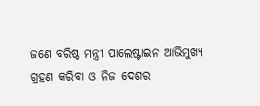ଜଣେ ବରିଷ୍ଠ ମନ୍ତ୍ରୀ ପାଲେଷ୍ଟାଇନ ଆଭିମୁଖ୍ୟ ଗ୍ରହଣ କରିବା ଓ ନିଜ ଦେଶର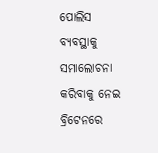ପୋଲିସ ବ୍ୟବସ୍ଥାକୁ ସମାଲୋଚନା କରିବାକୁ ନେଇ ବ୍ରିଟେନରେ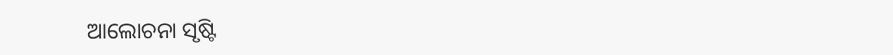ଆଲୋଚନା ସୃଷ୍ଟି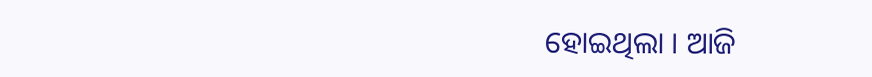ହୋଇଥିଲା । ଆଜି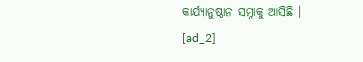କାର୍ଯ୍ୟାନୁଷ୍ଠାନ ସମ୍ନାକୁ ଆସିଛି ।
[ad_2]